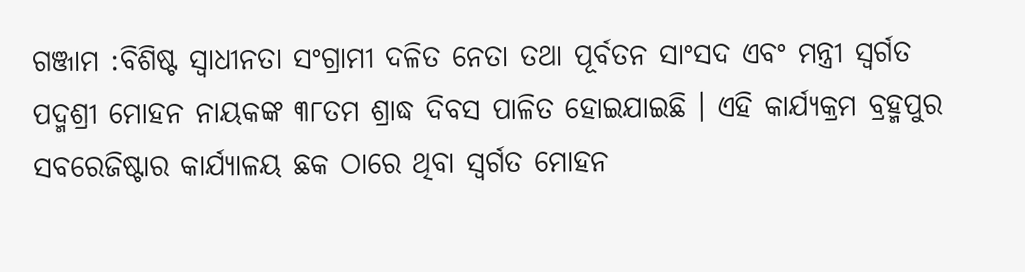ଗଞ୍ଜାମ :ବିଶିଷ୍ଟ ସ୍ୱାଧୀନତା ସଂଗ୍ରାମୀ ଦଳିତ ନେତା ତଥା ପୂର୍ବତନ ସାଂସଦ ଏବଂ ମନ୍ତ୍ରୀ ସ୍ୱର୍ଗତ ପଦ୍ମଶ୍ରୀ ମୋହନ ନାୟକଙ୍କ ୩୮ତମ ଶ୍ରାଦ୍ଧ ଦିବସ ପାଳିତ ହୋଇଯାଇଛି । ଏହି କାର୍ଯ୍ୟକ୍ରମ ବ୍ରହ୍ମପୁର ସବରେଜିଷ୍ଟାର କାର୍ଯ୍ୟାଳୟ ଛକ ଠାରେ ଥିବା ସ୍ୱର୍ଗତ ମୋହନ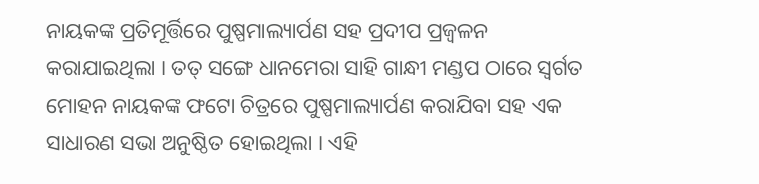ନାୟକଙ୍କ ପ୍ରତିମୂର୍ତ୍ତିରେ ପୁଷ୍ପମାଲ୍ୟାର୍ପଣ ସହ ପ୍ରଦୀପ ପ୍ରଜ୍ୱଳନ କରାଯାଇଥିଲା । ତତ୍ ସଙ୍ଗେ ଧାନମେରା ସାହି ଗାନ୍ଧୀ ମଣ୍ଡପ ଠାରେ ସ୍ୱର୍ଗତ ମୋହନ ନାୟକଙ୍କ ଫଟୋ ଚିତ୍ରରେ ପୁଷ୍ପମାଲ୍ୟାର୍ପଣ କରାଯିବା ସହ ଏକ ସାଧାରଣ ସଭା ଅନୁଷ୍ଠିତ ହୋଇଥିଲା । ଏହି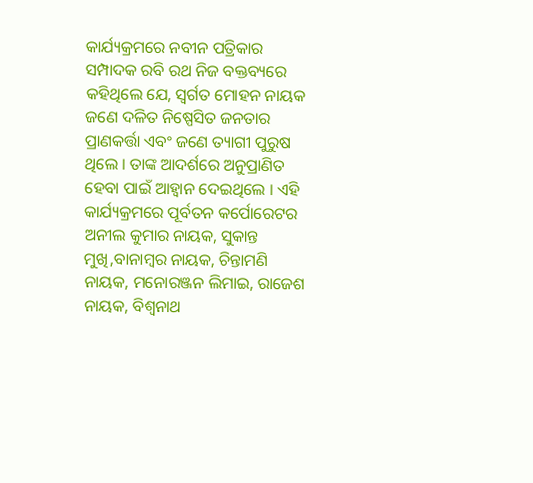କାର୍ଯ୍ୟକ୍ରମରେ ନବୀନ ପତ୍ରିକାର ସମ୍ପାଦକ ରବି ରଥ ନିଜ ବକ୍ତବ୍ୟରେ କହିଥିଲେ ଯେ, ସ୍ୱର୍ଗତ ମୋହନ ନାୟକ ଜଣେ ଦଳିତ ନିଷ୍ପେସିତ ଜନତାର ପ୍ରାଣକର୍ତ୍ତା ଏବଂ ଜଣେ ତ୍ୟାଗୀ ପୁରୁଷ ଥିଲେ । ତାଙ୍କ ଆଦର୍ଶରେ ଅନୁପ୍ରାଣିତ ହେବା ପାଇଁ ଆହ୍ୱାନ ଦେଇଥିଲେ । ଏହି କାର୍ଯ୍ୟକ୍ରମରେ ପୂର୍ବତନ କର୍ପୋରେଟର ଅନୀଲ କୁମାର ନାୟକ, ସୁକାନ୍ତ ମୁଖି,ବାନାମ୍ବର ନାୟକ, ଚିନ୍ତାମଣି ନାୟକ, ମନୋରଞ୍ଜନ ଲିମାଇ, ରାଜେଶ ନାୟକ, ବିଶ୍ୱନାଥ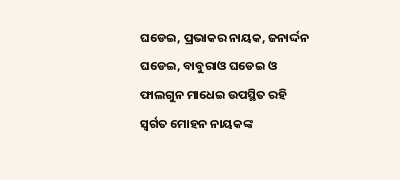ଘଡେଇ, ପ୍ରଭାକର ନାୟକ, ଜନାର୍ଦ୍ଦନ ଘଡେଇ, ବାବୁରାଓ ଘଡେଇ ଓ ଫାଲଗୁନ ମାଧେଇ ଉପସ୍ଥିତ ରହି ସ୍ୱର୍ଗତ ମୋହନ ନାୟକଙ୍କ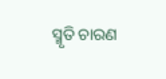ସ୍ମୃତି ଚାରଣ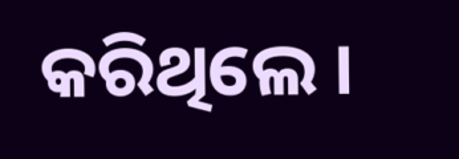କରିଥିଲେ ।